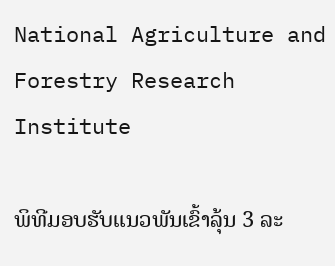National Agriculture and Forestry Research Institute

ພິທີມອບຮັບແນວພັນເຂົ້າລຸ້ນ 3 ລະ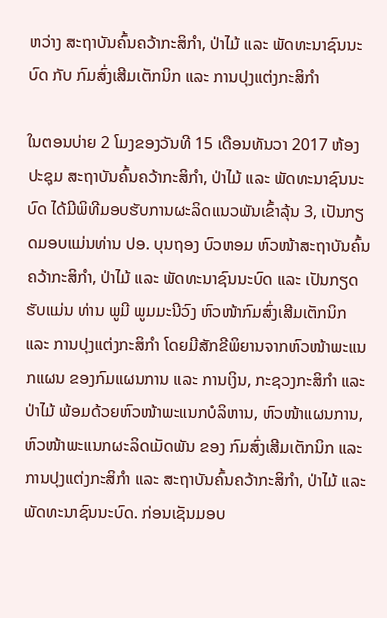ຫວ່າງ ສະຖາບັນຄົ້ນຄວ້າກະສິກໍາ, ປ່າໄມ້ ແລະ ພັດທະນາຊົນນະບົດ ກັບ ກົມສົ່ງເສີມເຕັກນິກ ແລະ ການປຸງແຕ່ງກະສິກໍາ

ໃນຕອນບ່າຍ 2 ໂມງຂອງວັນທີ 15 ເດືອນທັນວາ 2017 ຫ້ອງປະຊຸມ ສະຖາບັນຄົ້ນຄວ້າກະສິກໍາ, ປ່າໄມ້ ແລະ ພັດທະນາຊົນນະບົດ ໄດ້ມີພິທີມອບຮັບການຜະລິດແນວພັນເຂົ້າລຸ້ນ 3, ເປັນກຽດມອບແມ່ນທ່ານ ປອ. ບຸນຖອງ ບົວຫອມ ຫົວໜ້າສະຖາບັນຄົ້ນຄວ້າກະສິກໍາ, ປ່າໄມ້ ແລະ ພັດທະນາຊົນນະບົດ ແລະ ເປັນກຽດຮັບແມ່ນ ທ່ານ ພູມີ ພູມມະນີວົງ ຫົວໜ້າກົມສົ່ງເສີມເຕັກນິກ ແລະ ການປຸງແຕ່ງກະສິກໍາ ໂດຍມີສັກຂີພິຍານຈາກຫົວໜ້າພະແນກແຜນ ຂອງກົມແຜນການ ແລະ ການເງິນ, ກະຊວງກະສິກໍາ ແລະ ປ່າໄມ້ ພ້ອມດ້ວຍຫົວໜ້າພະແນກບໍລິຫານ, ຫົວໜ້າແຜນການ, ຫົວໜ້າພະແນກຜະລິດເມັດພັນ ຂອງ ກົມສົ່ງເສີມເຕັກນິກ ແລະ ການປຸງແຕ່ງກະສິກໍາ ແລະ ສະຖາບັນຄົ້ນຄວ້າກະສິກໍາ, ປ່າໄມ້ ແລະ ພັດທະນາຊົນນະບົດ. ກ່ອນເຊັນມອບ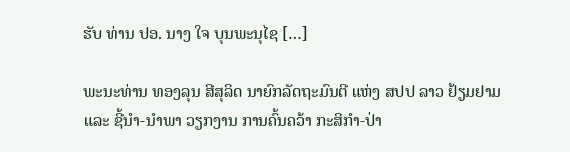ຮັບ ທ່ານ ປອ. ນາງ ໃຈ ບຸນພະນຸໄຊ […]

ພະນະທ່ານ ທອງລຸນ ສີສຸລິດ ນາຍົກລັດຖະມົນຕີ ແຫ່ງ ສປປ ລາວ ຢ້ຽມຢາມ ແລະ ຊີ້ນຳ-ນຳພາ ວຽກງານ ການຄົ້ນຄວ້າ ກະສິກຳ-ປ່າ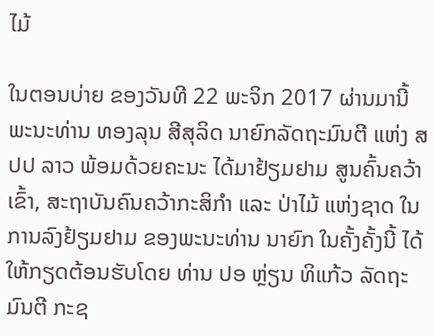ໄມ້

ໃນຕອນບ່າຍ ຂອງວັນທີ 22 ພະຈິກ 2017 ຜ່ານມານີ້ ພະນະທ່ານ ທອງລຸນ ສີສຸລິດ ນາຍົກລັດຖະມົນຕີ ແຫ່ງ ສປປ ລາວ ພ້ອມດ້ວຍຄະນະ ໄດ້ມາຢ້ຽມຢາມ ສູນຄົ້ນຄວ້າເຂົ້າ, ສະຖາບັນຄົນຄວ້າກະສິກຳ ແລະ ປ່າໄມ້ ແຫ່ງຊາດ ໃນການລົງຢ້ຽມຢາມ ຂອງພະນະທ່ານ ນາຍົກ ໃນຄັ້ງຄັ້ງນີ້ ໄດ້ໃຫ້ກຽດຕ້ອນຮັບໂດຍ ທ່ານ ປອ ຫຼ່ຽນ ທິແກ້ວ ລັດຖະມົນຕີ ກະຊ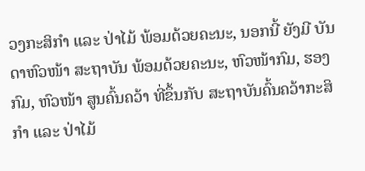ວງກະສິກຳ ແລະ ປ່າໄມ້ ພ້ອມດ້ວຍຄະນະ, ນອກນີ້ ຍັງມີ ບັນດາຫົວໜ້າ ສະຖາບັນ ພ້ອມດ້ວຍຄະນະ, ຫົວໜ້າກົມ, ຮອງກົມ, ຫົວໜ້າ ສູນຄົ້ນຄວ້າ ທີ່ຂຶ້ນກັບ ສະຖາບັນຄົ້ນຄວ້າກະສິກຳ ແລະ ປ່າໄມ້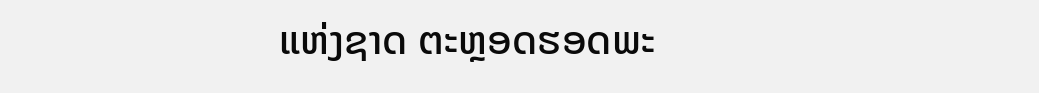ແຫ່ງຊາດ ຕະຫຼອດຮອດພະ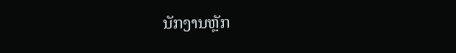ນັກງານຫຼັກ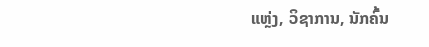ແຫຼ່ງ, ວິຊາການ, ນັກຄົ້ນ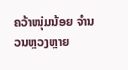ຄວ້າໜຸ່ມນ້ອຍ ຈຳນວນຫຼວງຫຼາຍ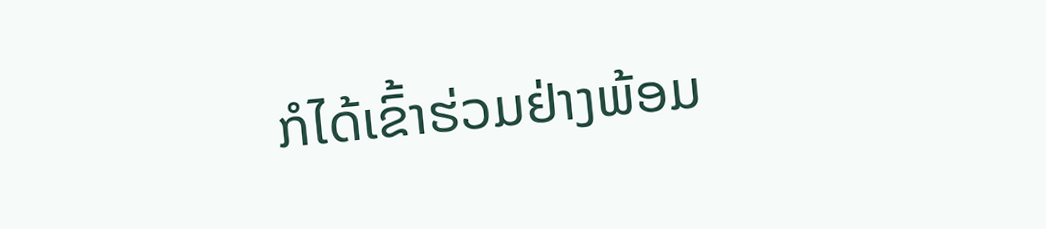ກໍໄດ້ເຂົ້າຮ່ວມຢ່າງພ້ອມ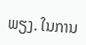ພຽງ. ໃນການ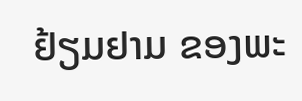ຢ້ຽມຢາມ ຂອງພະ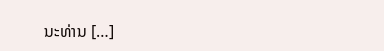ນະທ່ານ […]